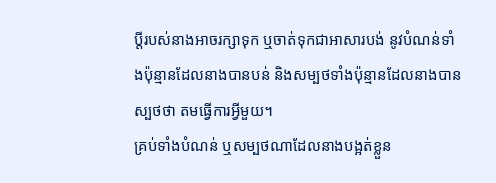ប្ដីរបស់នាងអាចរក្សាទុក ឬចាត់ទុកជាអាសារបង់ នូវបំណន់ទាំងប៉ុន្មានដែលនាងបានបន់ និងសម្បថទាំងប៉ុន្មានដែលនាងបានស្បថថា តមធ្វើការអ្វីមួយ។
គ្រប់ទាំងបំណន់ ឬសម្បថណាដែលនាងបង្អត់ខ្លួន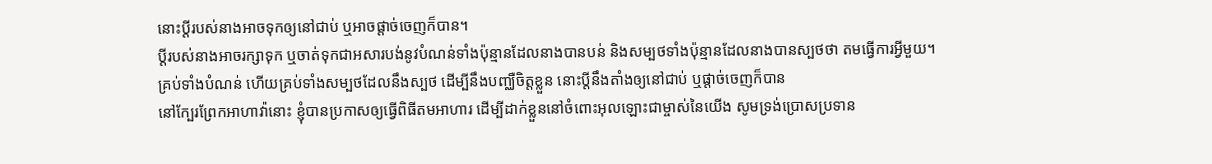នោះប្តីរបស់នាងអាចទុកឲ្យនៅជាប់ ឬអាចផ្តាច់ចេញក៏បាន។
ប្ដីរបស់នាងអាចរក្សាទុក ឬចាត់ទុកជាអសារបង់នូវបំណន់ទាំងប៉ុន្មានដែលនាងបានបន់ និងសម្បថទាំងប៉ុន្មានដែលនាងបានស្បថថា តមធ្វើការអ្វីមួយ។
គ្រប់ទាំងបំណន់ ហើយគ្រប់ទាំងសម្បថដែលនឹងស្បថ ដើម្បីនឹងបញ្ឈឺចិត្តខ្លួន នោះប្ដីនឹងតាំងឲ្យនៅជាប់ ឬផ្តាច់ចេញក៏បាន
នៅក្បែរព្រែកអាហាវ៉ានោះ ខ្ញុំបានប្រកាសឲ្យធ្វើពិធីតមអាហារ ដើម្បីដាក់ខ្លួននៅចំពោះអុលឡោះជាម្ចាស់នៃយើង សូមទ្រង់ប្រោសប្រទាន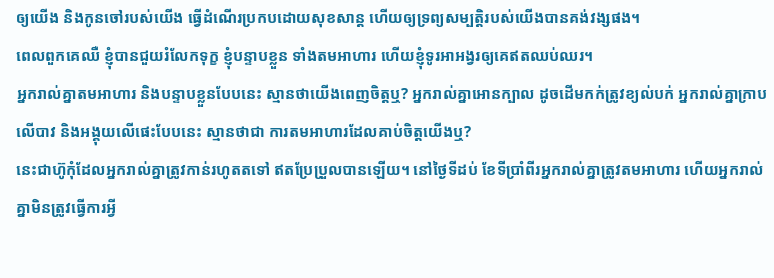ឲ្យយើង និងកូនចៅរបស់យើង ធ្វើដំណើរប្រកបដោយសុខសាន្ត ហើយឲ្យទ្រព្យសម្បត្តិរបស់យើងបានគង់វង្សផង។
ពេលពួកគេឈឺ ខ្ញុំបានជួយរំលែកទុក្ខ ខ្ញុំបន្ទាបខ្លួន ទាំងតមអាហារ ហើយខ្ញុំទូរអាអង្វរឲ្យគេឥតឈប់ឈរ។
អ្នករាល់គ្នាតមអាហារ និងបន្ទាបខ្លួនបែបនេះ ស្មានថាយើងពេញចិត្តឬ? អ្នករាល់គ្នាអោនក្បាល ដូចដើមកក់ត្រូវខ្យល់បក់ អ្នករាល់គ្នាក្រាបលើបាវ និងអង្គុយលើផេះបែបនេះ ស្មានថាជា ការតមអាហារដែលគាប់ចិត្តយើងឬ?
នេះជាហ៊ូកុំដែលអ្នករាល់គ្នាត្រូវកាន់រហូតតទៅ ឥតប្រែប្រួលបានឡើយ។ នៅថ្ងៃទីដប់ ខែទីប្រាំពីរអ្នករាល់គ្នាត្រូវតមអាហារ ហើយអ្នករាល់គ្នាមិនត្រូវធ្វើការអ្វី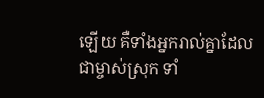ឡើយ គឺទាំងអ្នករាល់គ្នាដែលជាម្ចាស់ស្រុក ទាំ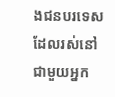ងជនបរទេសដែលរស់នៅជាមួយអ្នក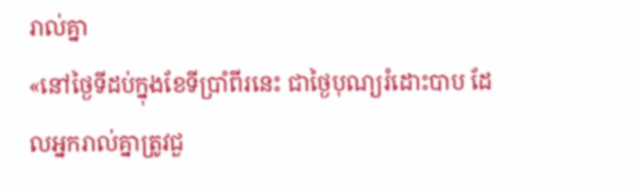រាល់គ្នា
«នៅថ្ងៃទីដប់ក្នុងខែទីប្រាំពីរនេះ ជាថ្ងៃបុណ្យរំដោះបាប ដែលអ្នករាល់គ្នាត្រូវជួ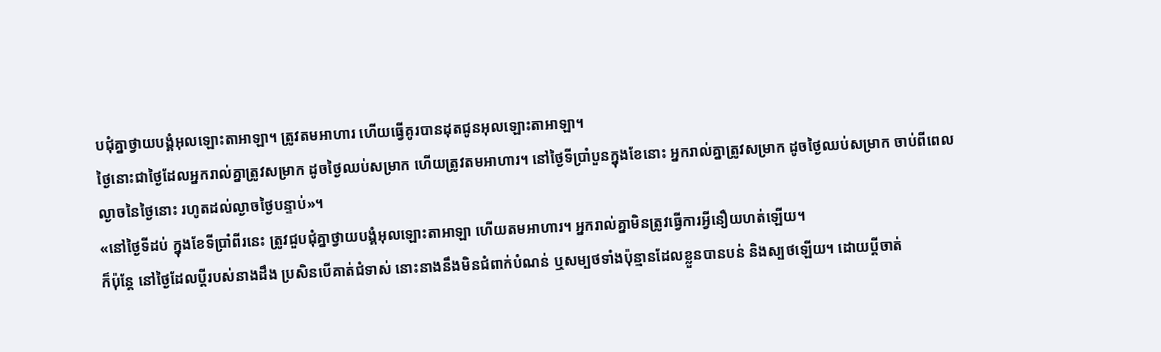បជុំគ្នាថ្វាយបង្គំអុលឡោះតាអាឡា។ ត្រូវតមអាហារ ហើយធ្វើគូរបានដុតជូនអុលឡោះតាអាឡា។
ថ្ងៃនោះជាថ្ងៃដែលអ្នករាល់គ្នាត្រូវសម្រាក ដូចថ្ងៃឈប់សម្រាក ហើយត្រូវតមអាហារ។ នៅថ្ងៃទីប្រាំបួនក្នុងខែនោះ អ្នករាល់គ្នាត្រូវសម្រាក ដូចថ្ងៃឈប់សម្រាក ចាប់ពីពេលល្ងាចនៃថ្ងៃនោះ រហូតដល់ល្ងាចថ្ងៃបន្ទាប់»។
«នៅថ្ងៃទីដប់ ក្នុងខែទីប្រាំពីរនេះ ត្រូវជួបជុំគ្នាថ្វាយបង្គំអុលឡោះតាអាឡា ហើយតមអាហារ។ អ្នករាល់គ្នាមិនត្រូវធ្វើការអ្វីនឿយហត់ឡើយ។
ក៏ប៉ុន្តែ នៅថ្ងៃដែលប្ដីរបស់នាងដឹង ប្រសិនបើគាត់ជំទាស់ នោះនាងនឹងមិនជំពាក់បំណន់ ឬសម្បថទាំងប៉ុន្មានដែលខ្លួនបានបន់ និងស្បថឡើយ។ ដោយប្ដីចាត់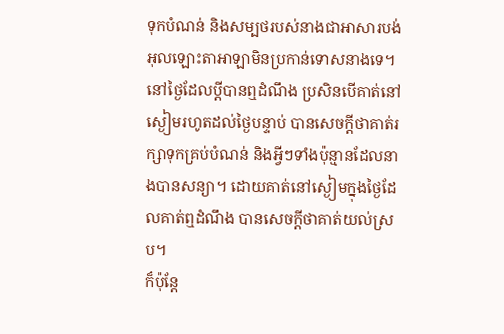ទុកបំណន់ និងសម្បថរបស់នាងជាអាសារបង់ អុលឡោះតាអាឡាមិនប្រកាន់ទោសនាងទេ។
នៅថ្ងៃដែលប្ដីបានឮដំណឹង ប្រសិនបើគាត់នៅស្ងៀមរហូតដល់ថ្ងៃបន្ទាប់ បានសេចក្តីថាគាត់រក្សាទុកគ្រប់បំណន់ និងអ្វីៗទាំងប៉ុន្មានដែលនាងបានសន្យា។ ដោយគាត់នៅស្ងៀមក្នុងថ្ងៃដែលគាត់ឮដំណឹង បានសេចក្តីថាគាត់យល់ស្រប។
ក៏ប៉ុន្ដែ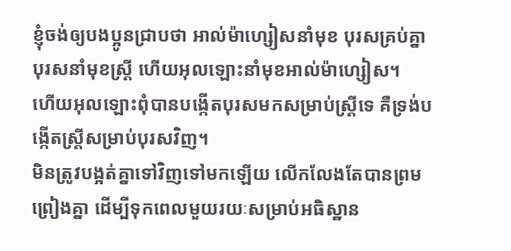ខ្ញុំចង់ឲ្យបងប្អូនជ្រាបថា អាល់ម៉ាហ្សៀសនាំមុខ បុរសគ្រប់គ្នា បុរសនាំមុខស្ដ្រី ហើយអុលឡោះនាំមុខអាល់ម៉ាហ្សៀស។
ហើយអុលឡោះពុំបានបង្កើតបុរសមកសម្រាប់ស្ដ្រីទេ គឺទ្រង់បង្កើតស្ដ្រីសម្រាប់បុរសវិញ។
មិនត្រូវបង្អត់គ្នាទៅវិញទៅមកឡើយ លើកលែងតែបានព្រមព្រៀងគ្នា ដើម្បីទុកពេលមួយរយៈសម្រាប់អធិស្ឋាន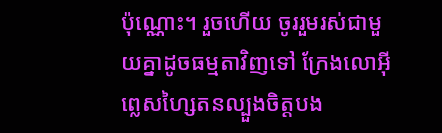ប៉ុណ្ណោះ។ រួចហើយ ចូររួមរស់ជាមួយគ្នាដូចធម្មតាវិញទៅ ក្រែងលោអ៊ីព្លេសហ្សៃតនល្បួងចិត្ដបង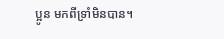ប្អូន មកពីទ្រាំមិនបាន។